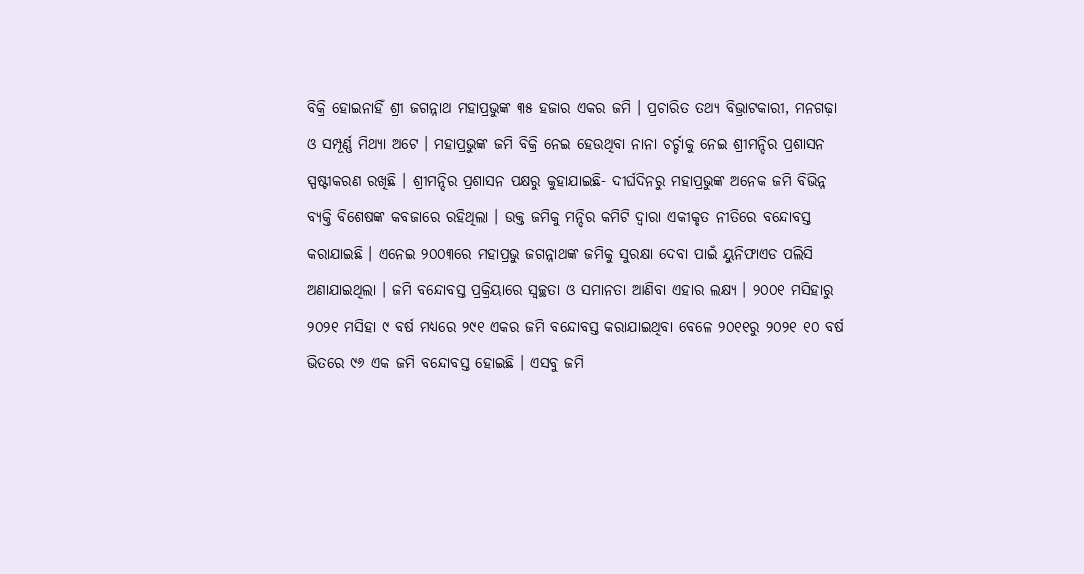ବିକ୍ରି ହୋଇନାହିଁ ଶ୍ରୀ ଜଗନ୍ନାଥ ମହାପ୍ରଭୁଙ୍କ ୩୫ ହଜାର ଏକର ଜମି । ପ୍ରଚାରିତ ତଥ୍ୟ ବିଭ୍ରାଟକାରୀ, ମନଗଢ଼ା ଓ ସମ୍ପୂର୍ଣ୍ଣ ମିଥ୍ୟା ଅଟେ । ମହାପ୍ରଭୁଙ୍କ ଜମି ବିକ୍ରି ନେଇ ହେଉଥିବା ନାନା ଚର୍ଚ୍ଚାକୁ ନେଇ ଶ୍ରୀମନ୍ଦିର ପ୍ରଶାସନ ସ୍ପଷ୍ଟୀକରଣ ରଖିଛି । ଶ୍ରୀମନ୍ଦିର ପ୍ରଶାସନ ପକ୍ଷରୁ କୁହାଯାଇଛି- ଦୀର୍ଘଦିନରୁ ମହାପ୍ରଭୁଙ୍କ ଅନେକ ଜମି ବିଭିନ୍ନ ବ୍ୟକ୍ତି ବିଶେଷଙ୍କ କବଜାରେ ରହିଥିଲା । ଉକ୍ତ ଜମିକୁ ମନ୍ଦିର କମିଟି ଦ୍ୱାରା ଏକୀକୃତ ନୀତିରେ ବନ୍ଦୋବସ୍ତ କରାଯାଇଛି । ଏନେଇ ୨୦୦୩ରେ ମହାପ୍ରଭୁ ଜଗନ୍ନାଥଙ୍କ ଜମିକୁ ସୁରକ୍ଷା ଦେବା ପାଇଁ ୟୁନିଫାଏଡ ପଲିସି ଅଣାଯାଇଥିଲା । ଜମି ବନ୍ଦୋବସ୍ତ ପ୍ରକ୍ରିୟାରେ ସ୍ୱଚ୍ଛତା ଓ ସମାନତା ଆଣିବା ଏହାର ଲକ୍ଷ୍ୟ । ୨୦୦୧ ମସିହାରୁ ୨୦୨୧ ମସିହା ୯ ବର୍ଷ ମଧ୍ୟରେ ୨୯୧ ଏକର ଜମି ବନ୍ଦୋବସ୍ତ କରାଯାଇଥିବା ବେଳେ ୨୦୧୧ରୁ ୨୦୨୧ ୧୦ ବର୍ଷ ଭିତରେ ୯୬ ଏକ ଜମି ବନ୍ଦୋବସ୍ତ ହୋଇଛି । ଏସବୁ ଜମି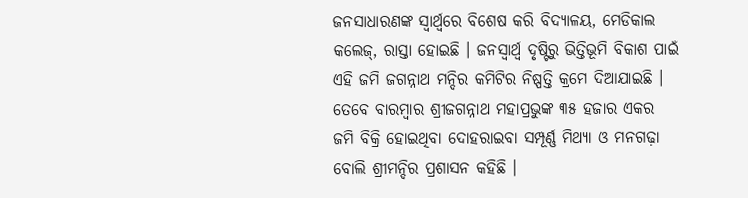ଜନସାଧାରଣଙ୍କ ସ୍ୱାର୍ଥ୍ୱରେ ବିଶେଷ କରି ବିଦ୍ୟାଳୟ, ମେଡିକାଲ କଲେଜ୍, ରାସ୍ତା ହୋଇଛି । ଜନସ୍ୱାର୍ଥ୍ୱ ଦୃଷ୍ଟିରୁ ଭିତ୍ତିଭୂମି ବିକାଶ ପାଇଁ ଏହି ଜମି ଜଗନ୍ନାଥ ମନ୍ଦିର କମିଟିର ନିଷ୍ପତ୍ତି କ୍ରମେ ଦିଆଯାଇଛି । ତେବେ ବାରମ୍ବାର ଶ୍ରୀଜଗନ୍ନାଥ ମହାପ୍ରଭୁଙ୍କ ୩୫ ହଜାର ଏକର ଜମି ବିକ୍ରି ହୋଇଥିବା ଦୋହରାଇବା ସମ୍ପୂର୍ଣ୍ଣ ମିଥ୍ୟା ଓ ମନଗଢ଼ା ବୋଲି ଶ୍ରୀମନ୍ଦିର ପ୍ରଶାସନ କହିଛି ।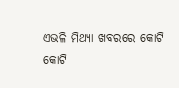ଏଭଳି ମିଥ୍ୟା ଖବରରେ କୋଟି କୋଟି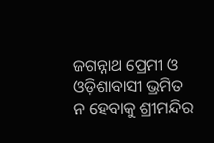ଜଗନ୍ନାଥ ପ୍ରେମୀ ଓ ଓଡ଼ିଶାବାସୀ ଭ୍ରମିତ ନ ହେବାକୁ ଶ୍ରୀମନ୍ଦିର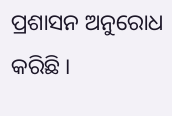ପ୍ରଶାସନ ଅନୁରୋଧ କରିଛି ।